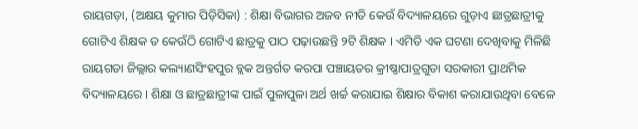ରାୟଗଡ଼ା, (ଅକ୍ଷୟ କୁମାର ପିଡ଼ିସିକା) : ଶିକ୍ଷା ବିଭାଗର ଅଜବ ନୀତି କେଉଁ ବିଦ୍ୟାଳୟରେ ଗୁଡ଼ାଏ ଛାତ୍ରଛାତ୍ରୀକୁ ଗୋଟିଏ ଶିକ୍ଷକ ତ କେଉଁଠି ଗୋଟିଏ ଛାତ୍ରକୁ ପାଠ ପଢ଼ାଉଛନ୍ତି ୨ଟି ଶିକ୍ଷକ । ଏମିତି ଏକ ଘଟଣା ଦେଖିବାକୁ ମିଳିଛି ରାୟଗଡା ଜିଲ୍ଲାର କଲ୍ୟାଣସିଂହପୁର ବ୍ଲକ ଅନ୍ତର୍ଗତ କରପା ପଞ୍ଚାୟତର କ୍ରୀଷ୍ଣାପାତ୍ରଗୁଡା ସରକାରୀ ପ୍ରାଥମିକ ବିଦ୍ୟାଳୟରେ । ଶିକ୍ଷା ଓ ଛାତ୍ରଛାତ୍ରୀଙ୍କ ପାଇଁ ପୁଳାପୁଳା ଅର୍ଥ ଖର୍ଚ୍ଚ କରାଯାଇ ଶିକ୍ଷାର ବିକାଶ କରାଯାଉଥିବା ବେଳେ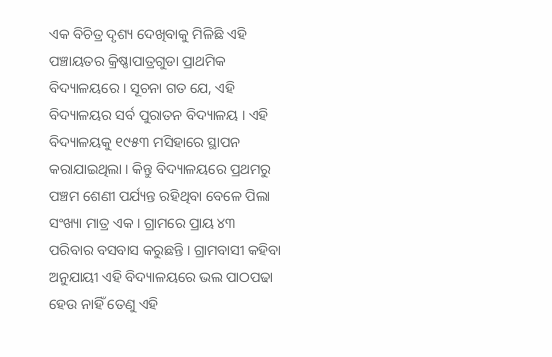ଏକ ବିଚିତ୍ର ଦୃଶ୍ୟ ଦେଖିବାକୁ ମିଳିଛି ଏହି ପଞ୍ଚାୟତର କ୍ରିଷ୍ଣାପାତ୍ରଗୁଡା ପ୍ରାଥମିକ ବିଦ୍ୟାଳୟରେ । ସୂଚନା ଗତ ଯେ, ଏହି ବିଦ୍ୟାଳୟର ସର୍ବ ପୁରାତନ ବିଦ୍ୟାଳୟ । ଏହି ବିଦ୍ୟାଳୟକୁ ୧୯୫୩ ମସିହାରେ ସ୍ଥାପନ କରାଯାଇଥିଲା । କିନ୍ତୁ ବିଦ୍ୟାଳୟରେ ପ୍ରଥମରୁ ପଞ୍ଚମ ଶେଣୀ ପର୍ଯ୍ୟନ୍ତ ରହିଥିବା ବେଳେ ପିଲା ସଂଖ୍ୟା ମାତ୍ର ଏକ । ଗ୍ରାମରେ ପ୍ରାୟ ୪୩ ପରିବାର ବସବାସ କରୁଛନ୍ତି । ଗ୍ରାମବାସୀ କହିବା ଅନୁଯାୟୀ ଏହି ବିଦ୍ୟାଳୟରେ ଭଲ ପାଠପଢା ହେଉ ନାହିଁ ତେଣୁ ଏହି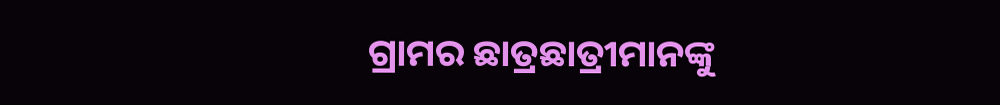ଗ୍ରାମର ଛାତ୍ରଛାତ୍ରୀମାନଙ୍କୁ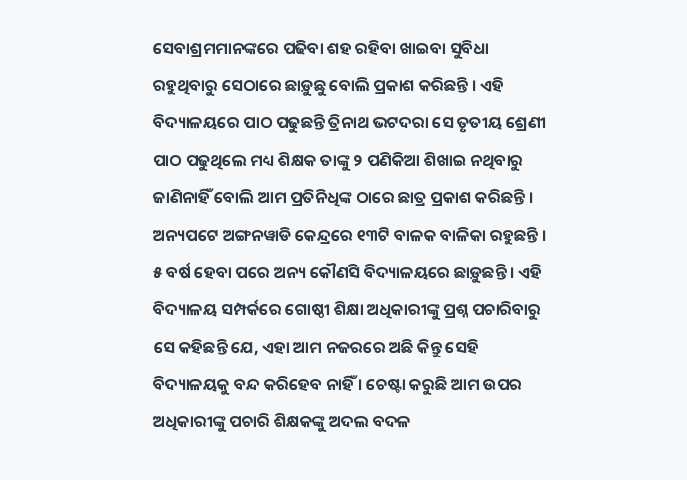ସେବାଶ୍ରମମାନଙ୍କରେ ପଢିବା ଶହ ରହିବା ଖାଇବା ସୁବିଧା ରହୁଥିବାରୁ ସେଠାରେ ଛାଡ଼ୁଛୁ ବୋଲି ପ୍ରକାଶ କରିଛନ୍ତି । ଏହି ବିଦ୍ୟାଳୟରେ ପାଠ ପଢୁଛନ୍ତି ତ୍ରିନାଥ ଭଟଦରା ସେ ତୃତୀୟ ଶ୍ରେଣୀ ପାଠ ପଢୁଥିଲେ ମଧ୍ୟ ଶିକ୍ଷକ ତାଙ୍କୁ ୨ ପଣିକିଆ ଶିଖାଇ ନଥିବାରୁ ଜାଣିନାହିଁ ବୋଲି ଆମ ପ୍ରତିନିଧିଙ୍କ ଠାରେ ଛାତ୍ର ପ୍ରକାଶ କରିଛନ୍ତି । ଅନ୍ୟପଟେ ଅଙ୍ଗନୱାଡି କେନ୍ଦ୍ରରେ ୧୩ଟି ବାଳକ ବାଳିକା ରହୁଛନ୍ତି । ୫ ବର୍ଷ ହେବା ପରେ ଅନ୍ୟ କୌଣସି ବିଦ୍ୟାଳୟରେ ଛାଡ଼ୁଛନ୍ତି । ଏହି ବିଦ୍ୟାଳୟ ସମ୍ପର୍କରେ ଗୋଷ୍ଠୀ ଶିକ୍ଷା ଅଧିକାରୀଙ୍କୁ ପ୍ରଶ୍ନ ପଚାରିବାରୁ ସେ କହିଛନ୍ତି ଯେ, ଏହା ଆମ ନଜରରେ ଅଛି କିନ୍ତୁ ସେହି ବିଦ୍ୟାଳୟକୁ ବନ୍ଦ କରିହେବ ନାହିଁ । ଚେଷ୍ଟା କରୁଛି ଆମ ଉପର ଅଧିକାରୀଙ୍କୁ ପଚାରି ଶିକ୍ଷକଙ୍କୁ ଅଦଲ ବଦଳ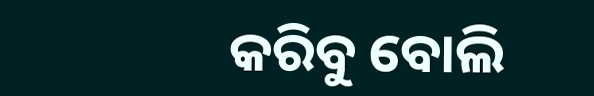କରିବୁ ବୋଲି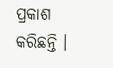ପ୍ରକାଶ କରିଛନ୍ତି ।